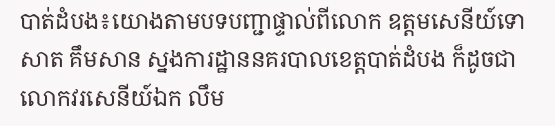បាត់ដំបង៖យោងតាមបទបញ្ជាផ្ទាល់ពីលោក ឧត្តមសេនីយ៍ទោ សាត គឹមសាន ស្នងការដ្ឋាននគរបាលខេត្តបាត់ដំបង ក៏ដូចជា លោកវរសេនីយ៍ឯក លឹម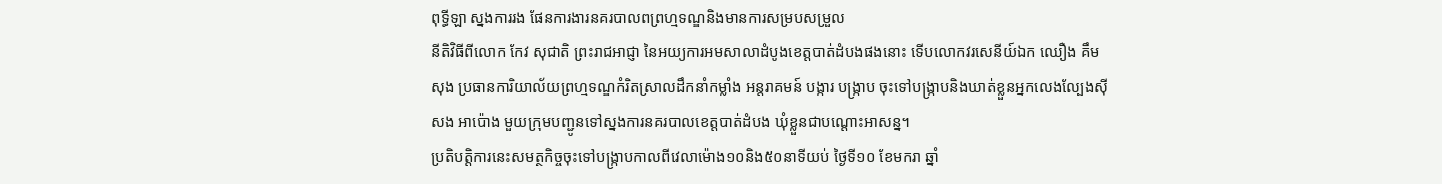ពុទ្ធីឡា ស្នងការរង ផែនការងារនគរបាលពព្រហ្មទណ្ឌនិងមានការសម្របសម្រួល
នីតិវិធីពីលោក កែវ សុជាតិ ព្រះរាជអាជ្ញា នៃអយ្យការអមសាលាដំបូងខេត្តបាត់ដំបងផងនោះ ទើបលោកវរសេនីយ៍ឯក ឈឿង គឹមសុង ប្រធានការិយាល័យព្រហ្មទណ្ឌកំរិតស្រាលដឹកនាំកម្លាំង អន្តរាគមន៍ បង្ការ បង្ក្រាប ចុះទៅបង្ក្រាបនិងឃាត់ខ្លួនអ្នកលេងល្បែងសុីសង អាប៉ោង មួយក្រុមបញ្ជូនទៅស្នងការនគរបាលខេត្តបាត់ដំបង ឃុំខ្លួនជាបណ្តោះអាសន្ន។
ប្រតិបត្តិការនេះសមត្ថកិច្ចចុះទៅបង្ក្រាបកាលពីវេលាម៉ោង១០និង៥០នាទីយប់ ថ្ងៃទី១០ ខែមករា ឆ្នាំ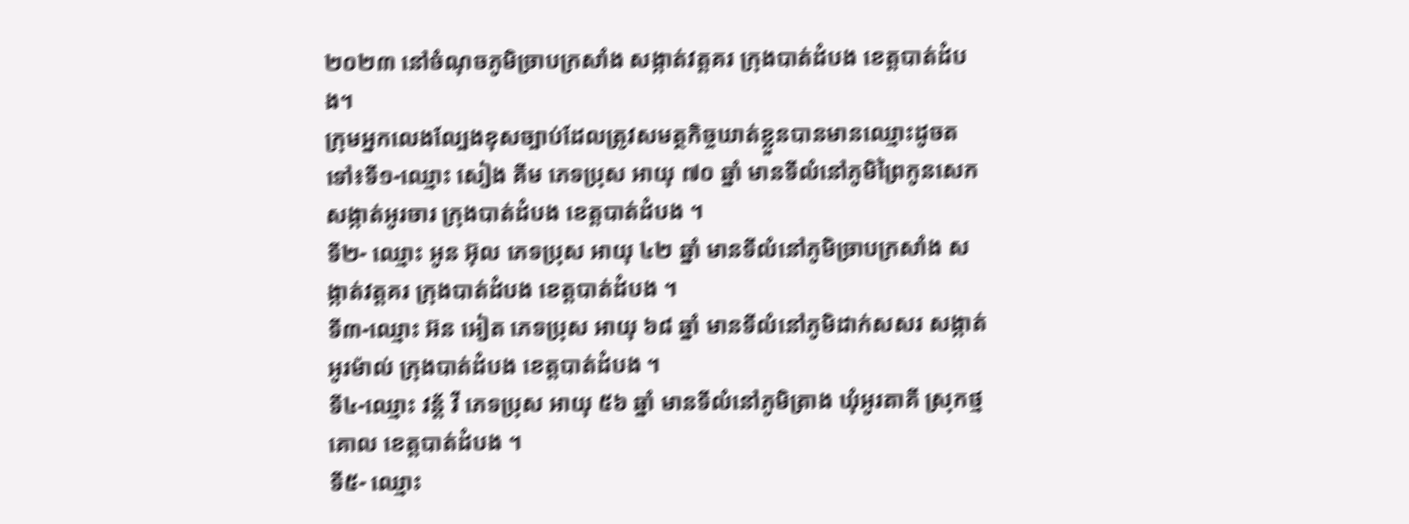២០២៣ នៅចំណុចភូមិច្រាបក្រសាំង សង្កាត់វត្តគរ ក្រុងបាត់ដំបង ខេត្តបាត់ដំបង។
ក្រុមអ្នកលេងល្បែងខុសច្បាប់ដែលត្រូវសមត្ថកិច្ចឃាត់ខ្លួនបានមានឈ្មោះដូចតទៅ៖ទី១-ឈ្មោះ សៀង គីម ភេទប្រុស អាយុ ៧០ ឆ្នាំ មានទីលំនៅភូមិព្រៃកូនសេក សង្កាត់អូរចារ ក្រុងបាត់ដំបង ខេត្តបាត់ដំបង ។
ទី២- ឈ្មោះ អូន អ៊ុល ភេទប្រុស អាយុ ៤២ ឆ្នាំ មានទីលំនៅភូមិច្រាបក្រសាំង សង្កាត់វត្តគរ ក្រុងបាត់ដំបង ខេត្តបាត់ដំបង ។
ទី៣-ឈ្មោះ អ៊ន អៀត ភេទប្រុស អាយុ ៦៨ ឆ្នាំ មានទីលំនៅភូមិដាក់សសរ សង្កាត់អូរម៉ាល់ ក្រុងបាត់ដំបង ខេត្តបាត់ដំបង ។
ទី៤-ឈ្មោះ វន្ត័ វី ភេទប្រុស អាយុ ៥៦ ឆ្នាំ មានទីលំនៅភូមិត្រាង ឃុំអូរតាគី ស្រុកថ្មគោល ខេត្តបាត់ដំបង ។
ទី៥- ឈ្មោះ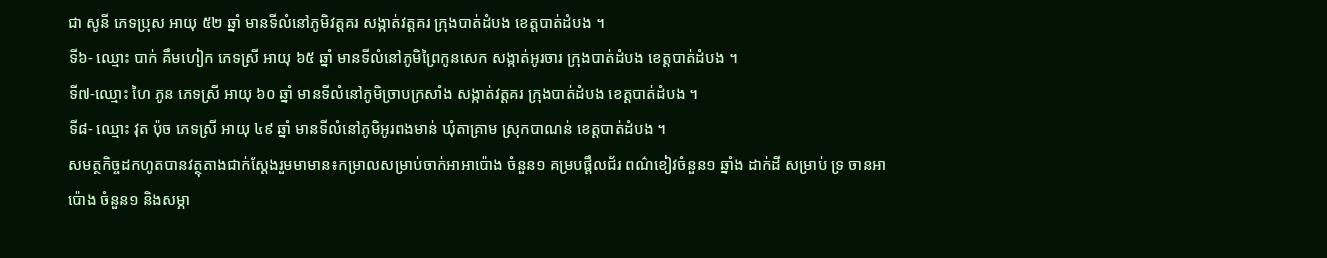ជា សូនី ភេទប្រុស អាយុ ៥២ ឆ្នាំ មានទីលំនៅភូមិវត្តគរ សង្កាត់វត្តគរ ក្រុងបាត់ដំបង ខេត្តបាត់ដំបង ។
ទី៦- ឈ្មោះ បាក់ គឹមហៀក ភេទស្រី អាយុ ៦៥ ឆ្នាំ មានទីលំនៅភូមិព្រៃកូនសេក សង្កាត់អូរចារ ក្រុងបាត់ដំបង ខេត្តបាត់ដំបង ។
ទី៧-ឈ្មោះ ហៃ ភូន ភេទស្រី អាយុ ៦០ ឆ្នាំ មានទីលំនៅភូមិច្រាបក្រសាំង សង្កាត់វត្តគរ ក្រុងបាត់ដំបង ខេត្តបាត់ដំបង ។
ទី៨- ឈ្មោះ វុត ប៉ុច ភេទស្រី អាយុ ៤៩ ឆ្នាំ មានទីលំនៅភូមិអូរពងមាន់ ឃុំតាគ្រាម ស្រុកបាណន់ ខេត្តបាត់ដំបង ។
សមត្ថកិច្ចដកហូតបានវត្ថុតាងជាក់ស្តែងរួមមាមាន៖កម្រាលសម្រាប់ចាក់អាអាប៉ោង ចំនួន១ គម្របផ្តឹលជ័រ ពណ៌ខៀវចំនួន១ ឆ្នាំង ដាក់ដី សម្រាប់ ទ្រ ចានអាប៉ោង ចំនួន១ និងសម្ភា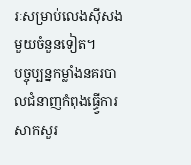រៈសម្រាប់លេងសុីសងមួយចំនួនទៀត។
បច្ចុប្បន្នកម្លាំងនគរបាលជំនាញកំពុងធ្ធ្វេីការសាកសួរ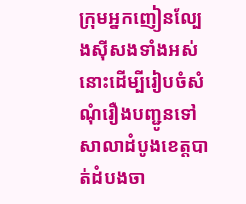ក្រុមអ្នកញៀនល្បែងសុីសងទាំងអស់នោះដើម្បីរៀបចំសំណុំរឿងបញ្ជូនទៅសាលាដំបូងខេត្តបាត់ដំបងចា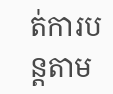ត់ការបន្តតាម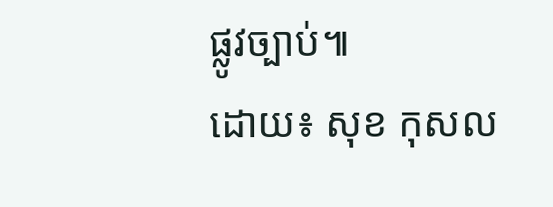ផ្លូវច្បាប់៕
ដោយ៖ សុខ កុសល